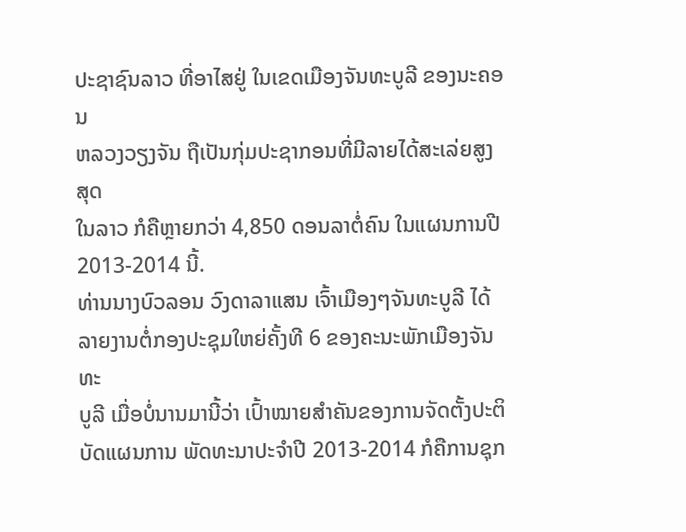ປະຊາຊົນລາວ ທີ່ອາໄສຢູ່ ໃນເຂດເມືອງຈັນທະບູລີ ຂອງນະຄອນ
ຫລວງວຽງຈັນ ຖືເປັນກຸ່ມປະຊາກອນທີ່ມີລາຍໄດ້ສະເລ່ຍສູງສຸດ
ໃນລາວ ກໍຄືຫຼາຍກວ່າ 4,850 ດອນລາຕໍ່ຄົນ ໃນແຜນການປີ
2013-2014 ນີ້.
ທ່ານນາງບົວລອນ ວົງດາລາແສນ ເຈົ້າເມືອງໆຈັນທະບູລີ ໄດ້
ລາຍງານຕໍ່ກອງປະຊຸມໃຫຍ່ຄັ້ງທີ 6 ຂອງຄະນະພັກເມືອງຈັນທະ
ບູລີ ເມື່ອບໍ່ນານມານີ້ວ່າ ເປົ້າໝາຍສຳຄັນຂອງການຈັດຕັ້ງປະຕິ
ບັດແຜນການ ພັດທະນາປະຈຳປີ 2013-2014 ກໍຄືການຊຸກ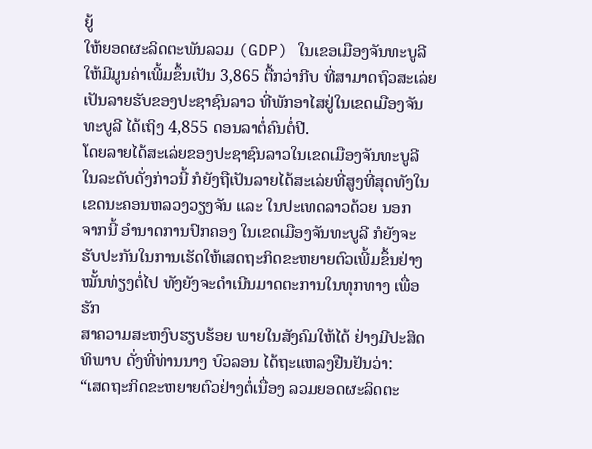ຍູ້
ໃຫ້ຍອດຜະລິດຕະພັນລວມ (GDP) ໃນເຂອເມືອງຈັນທະບູລີ
ໃຫ້ມີມູນຄ່າເພີ້ມຂຶ້ນເປັນ 3,865 ຕື້ກວ່າກີບ ທີ່ສາມາດຖົວສະເລ່ຍ
ເປັນລາຍຮັບຂອງປະຊາຊົນລາວ ທີ່ພັກອາໄສຢູ່ໃນເຂດເມືອງຈັນ
ທະບູລີ ໄດ້ເຖິງ 4,855 ດອນລາຕໍ່ຄົນຕໍ່ປີ.
ໂດຍລາຍໄດ້ສະເລ່ຍຂອງປະຊາຊົນລາວໃນເຂດເມືອງຈັນທະບູລີ
ໃນລະດັບດັ່ງກ່າວນີ້ ກໍຍັງຖືເປັນລາຍໄດ້ສະເລ່ຍທີ່ສູງທີ່ສຸດທັງໃນ
ເຂດນະຄອນຫລວງວຽງຈັນ ແລະ ໃນປະເທດລາວດ້ວຍ ນອກ
ຈາກນີ້ ອຳນາດການປົກຄອງ ໃນເຂດເມືອງຈັນທະບູລີ ກໍຍັງຈະ
ຮັບປະກັນໃນການເຮັດໃຫ້ເສດຖະກິດຂະຫຍາຍຕົວເພີ້ມຂຶ້ນຢ່າງ
ໝັ້ນທ່ຽງຕໍ່ໄປ ທັງຍັງຈະດຳເນີນມາດຕະການໃນທຸກທາງ ເພື່ອຮັກ
ສາຄວາມສະຫງົບຮຽບຮ້ອຍ ພາຍໃນສັງຄົມໃຫ້ໄດ້ ຢ່າງມີປະສິດ
ທິພາບ ດັ່ງທີ່ທ່ານນາງ ບົວລອນ ໄດ້ຖະແຫລງຢືນຢັນວ່າ:
“ເສດຖະກິດຂະຫຍາຍຕົວຢ່າງຕໍ່ເນື່ອງ ລວມຍອດຜະລິດຕະ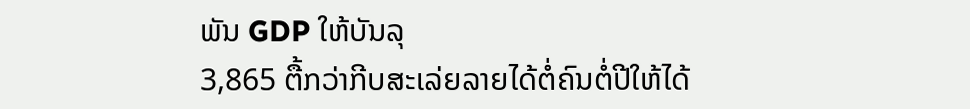ພັນ GDP ໃຫ້ບັນລຸ
3,865 ຕື້ກວ່າກີບສະເລ່ຍລາຍໄດ້ຕໍ່ຄົນຕໍ່ປີໃຫ້ໄດ້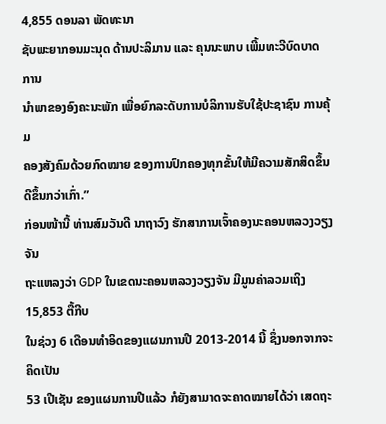4,855 ດອນລາ ພັດທະນາ
ຊັບພະຍາກອນມະນຸດ ດ້ານປະລິມານ ແລະ ຄຸນນະພາບ ເພີ້ມທະວີບົດບາດ ການ
ນຳພາຂອງອົງຄະນະພັກ ເພື່ອຍົກລະດັບການບໍລິການຮັບໃຊ້ປະຊາຊົນ ການຄຸ້ມ
ຄອງສັງຄົມດ້ວຍກົດໝາຍ ຂອງການປົກຄອງທຸກຂັ້ນໃຫ້ມີຄວາມສັກສິດຂຶ້ນ
ດີຂຶ້ນກວ່າເກົ່າ.”
ກ່ອນໜ້ານີ້ ທ່ານສົມວັນດີ ນາຖາວົງ ຮັກສາການເຈົ້າຄອງນະຄອນຫລວງວຽງຈັນ
ຖະແຫລງວ່າ GDP ໃນເຂດນະຄອນຫລວງວຽງຈັນ ມີມູນຄ່າລວມເຖິງ 15,853 ຕື້ກີບ
ໃນຊ່ວງ 6 ເດືອນທຳອິດຂອງແຜນການປີ 2013-2014 ນີ້ ຊຶ່ງນອກຈາກຈະຄິດເປັນ
53 ເປີເຊັນ ຂອງແຜນການປີແລ້ວ ກໍຍັງສາມາດຈະຄາດໝາຍໄດ້ວ່າ ເສດຖະ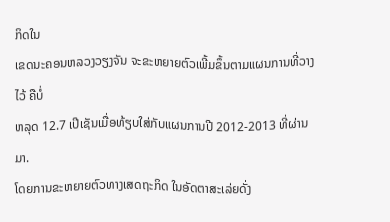ກິດໃນ
ເຂດນະຄອນຫລວງວຽງຈັນ ຈະຂະຫຍາຍຕົວເພີ້ມຂຶ້ນຕາມແຜນການທີ່ວາງໄວ້ ຄືບໍ່
ຫລຸດ 12.7 ເປີເຊັນເມື່ອທ້ຽບໃສ່ກັບແຜນການປີ 2012-2013 ທີ່ຜ່ານມາ.
ໂດຍການຂະຫຍາຍຕົວທາງເສດຖະກິດ ໃນອັດຕາສະເລ່ຍດັ່ງ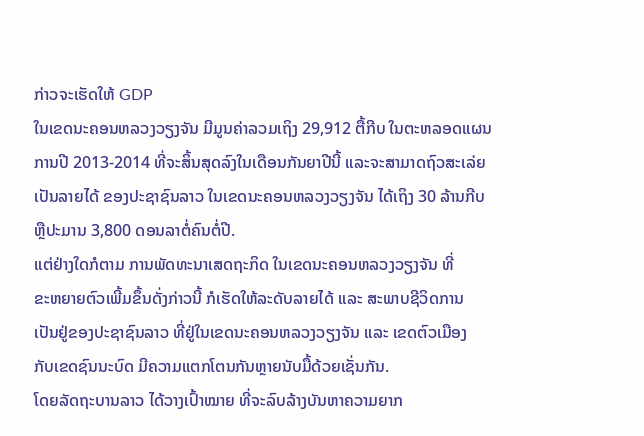ກ່າວຈະເຮັດໃຫ້ GDP
ໃນເຂດນະຄອນຫລວງວຽງຈັນ ມີມູນຄ່າລວມເຖິງ 29,912 ຕື້ກີບ ໃນຕະຫລອດແຜນ
ການປີ 2013-2014 ທີ່ຈະສິ້ນສຸດລົງໃນເດືອນກັນຍາປີນີ້ ແລະຈະສາມາດຖົວສະເລ່ຍ
ເປັນລາຍໄດ້ ຂອງປະຊາຊົນລາວ ໃນເຂດນະຄອນຫລວງວຽງຈັນ ໄດ້ເຖິງ 30 ລ້ານກີບ
ຫຼືປະມານ 3,800 ດອນລາຕໍ່ຄົນຕໍ່ປີ.
ແຕ່ຢ່າງໃດກໍຕາມ ການພັດທະນາເສດຖະກິດ ໃນເຂດນະຄອນຫລວງວຽງຈັນ ທີ່
ຂະຫຍາຍຕົວເພີ້ມຂຶ້ນດັ່ງກ່າວນີ້ ກໍເຮັດໃຫ້ລະດັບລາຍໄດ້ ແລະ ສະພາບຊີວິດການ
ເປັນຢູ່ຂອງປະຊາຊົນລາວ ທີ່ຢູ່ໃນເຂດນະຄອນຫລວງວຽງຈັນ ແລະ ເຂດຕົວເມືອງ
ກັບເຂດຊົນນະບົດ ມີຄວາມແຕກໂຕນກັນຫຼາຍນັບມື້ດ້ວຍເຊັ່ນກັນ.
ໂດຍລັດຖະບານລາວ ໄດ້ວາງເປົ້າໝາຍ ທີ່ຈະລົບລ້າງບັນຫາຄວາມຍາກ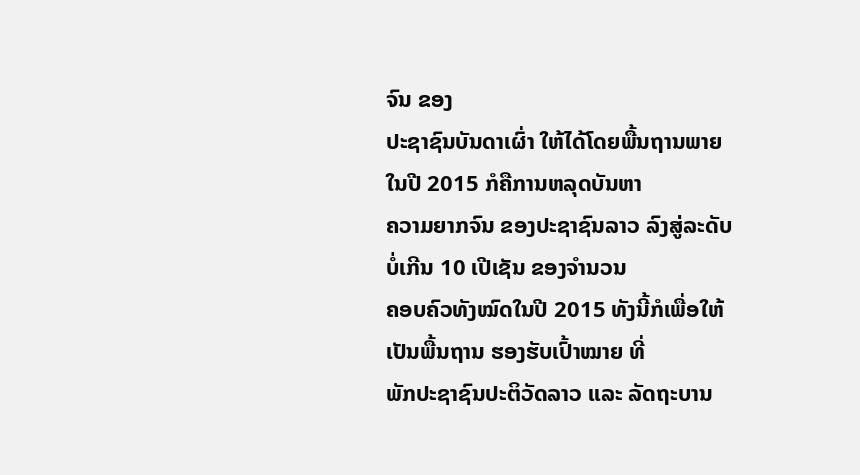ຈົນ ຂອງ
ປະຊາຊົນບັນດາເຜົ່າ ໃຫ້ໄດ້ໂດຍພື້ນຖານພາຍໃນປີ 2015 ກໍຄືການຫລຸດບັນຫາ
ຄວາມຍາກຈົນ ຂອງປະຊາຊົນລາວ ລົງສູ່ລະດັບບໍ່ເກີນ 10 ເປີເຊັນ ຂອງຈຳນວນ
ຄອບຄົວທັງໝົດໃນປີ 2015 ທັງນີ້ກໍເພື່ອໃຫ້ເປັນພື້ນຖານ ຮອງຮັບເປົ້າໝາຍ ທີ່
ພັກປະຊາຊົນປະຕິວັດລາວ ແລະ ລັດຖະບານ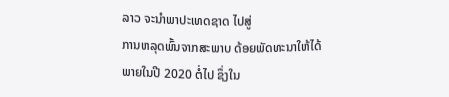ລາວ ຈະນຳພາປະເທດຊາດ ໄປສູ່
ການຫລຸດພົ້ນຈາກສະພາບ ດ້ອຍພັດທະນາໃຫ້ໄດ້ພາຍໃນປີ 2020 ຕໍ່ໄປ ຊຶ່ງໃນ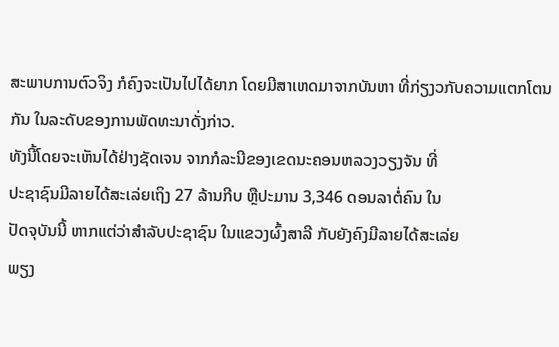ສະພາບການຕົວຈິງ ກໍຄົງຈະເປັນໄປໄດ້ຍາກ ໂດຍມີສາເຫດມາຈາກບັນຫາ ທີ່ກ່ຽງວກັບຄວາມແຕກໂຕນກັນ ໃນລະດັບຂອງການພັດທະນາດັ່ງກ່າວ.
ທັງນີ້ໂດຍຈະເຫັນໄດ້ຢ່າງຊັດເຈນ ຈາກກໍລະນີຂອງເຂດນະຄອນຫລວງວຽງຈັນ ທີ່
ປະຊາຊົນມີລາຍໄດ້ສະເລ່ຍເຖິງ 27 ລ້ານກີບ ຫຼືປະມານ 3,346 ດອນລາຕໍ່ຄົນ ໃນ
ປັດຈຸບັນນີ້ ຫາກແຕ່ວ່າສຳລັບປະຊາຊົນ ໃນແຂວງຜົ້ງສາລີ ກັບຍັງຄົງມີລາຍໄດ້ສະເລ່ຍ
ພຽງ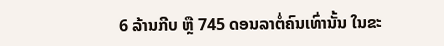6 ລ້ານກີບ ຫຼື 745 ດອນລາຕໍ່ຄົນເທົ່ານັ້ນ ໃນຂະ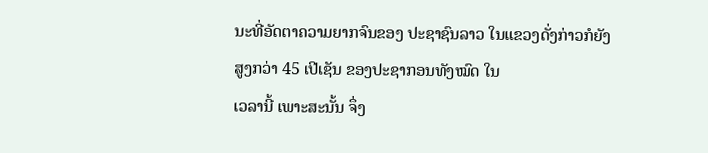ນະທີ່ອັດຕາຄວາມຍາກຈົນຂອງ ປະຊາຊົນລາວ ໃນແຂວງດັ່ງກ່າວກໍຍັງສູງກວ່າ 45 ເປີເຊັນ ຂອງປະຊາກອນທັງໝົດ ໃນ
ເວລານີ້ ເພາະສະນັ້ນ ຈຶ່ງ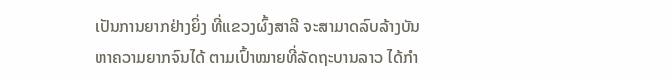ເປັນການຍາກຢ່າງຍິ່ງ ທີ່ແຂວງຜົ້ງສາລີ ຈະສາມາດລົບລ້າງບັນ
ຫາຄວາມຍາກຈົນໄດ້ ຕາມເປົ້າໝາຍທີ່ລັດຖະບານລາວ ໄດ້ກຳ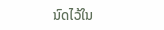ນົດໄວ້ໃນ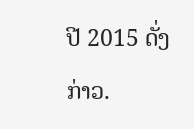ປີ 2015 ດັ່ງກ່າວ.